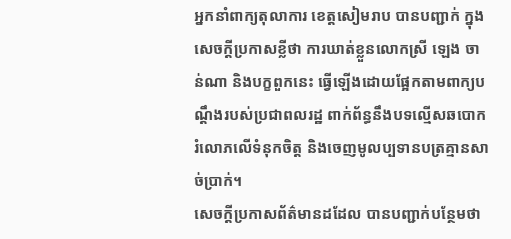អ្នកនាំពាក្យតុលាការ ខេត្តសៀមរាប បានបញ្ជាក់ ក្នុងសេចក្តីប្រកាសខ្លីថា ការឃាត់ខ្លួនលោកស្រី ឡេង ចាន់ណា និងបក្ខពួកនេះ ធ្វើឡើងដោយផ្អែកតាមពាក្យបណ្តឹងរបស់ប្រជាពលរដ្ឋ ពាក់ព័ន្ធនឹងបទល្មើសឆបោក រំលោភលើទំនុកចិត្ត និងចេញមូលប្បទានបត្រគ្មានសាច់ប្រាក់។
សេចក្តីប្រកាសព័ត៌មានដដែល បានបញ្ជាក់បន្ថែមថា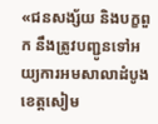«ជនសង្ស័យ និងបក្ខពួក នឹងត្រូវបញ្ជូនទៅអយ្យការអមសាលាដំបូងខេត្តសៀម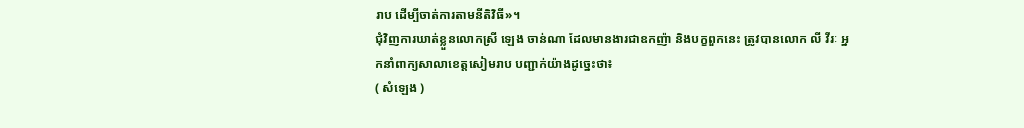រាប ដើម្បីចាត់ការតាមនីតិវិធី»។
ជុំវិញការឃាត់ខ្លួនលោកស្រី ឡេង ចាន់ណា ដែលមានងារជាឧកញ៉ា និងបក្ខពួកនេះ ត្រូវបានលោក លី វីរៈ អ្នកនាំពាក្យសាលាខេត្តសៀមរាប បញ្ជាក់យ៉ាងដូច្នេះថា៖
( សំឡេង )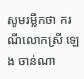សូមរម្លឹកថា ករណីលោកស្រី ឡេង ចាន់ណា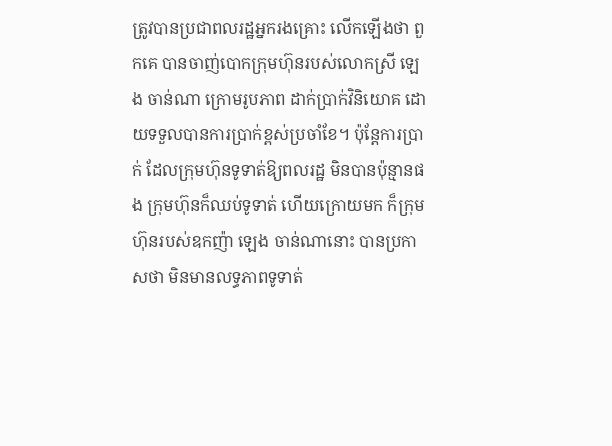ត្រូវបានប្រជាពលរដ្ឋអ្នករងគ្រោះ លើកឡើងថា ពួកគេ បានចាញ់បោកក្រុមហ៊ុនរបស់លោកស្រី ឡេង ចាន់ណា ក្រោមរូបភាព ដាក់ប្រាក់វិនិយោគ ដោយទទួលបានការប្រាក់ខ្ពស់ប្រចាំខែ។ ប៉ុន្តែការប្រាក់ ដែលក្រុមហ៊ុនទូទាត់ឱ្យពលរដ្ឋ មិនបានប៉ុន្មានផង ក្រុមហ៊ុនក៏ឈប់ទូទាត់ ហើយក្រោយមក ក៏ក្រុមហ៊ុនរបស់ឧកញ៉ា ឡេង ចាន់ណានោះ បានប្រកាសថា មិនមានលទ្ធភាពទូទាត់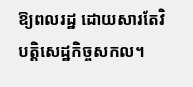ឱ្យពលរដ្ឋ ដោយសារតែវិបត្តិសេដ្ឋកិច្ចសកល។